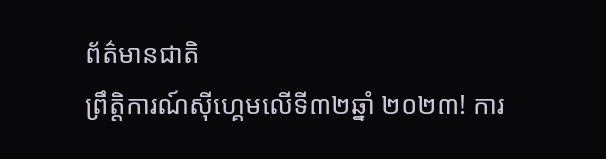ព័ត៌មានជាតិ
ព្រឹត្តិការណ៍ស៊ីហ្គេមលើទី៣២ឆ្នាំ ២០២៣! ការ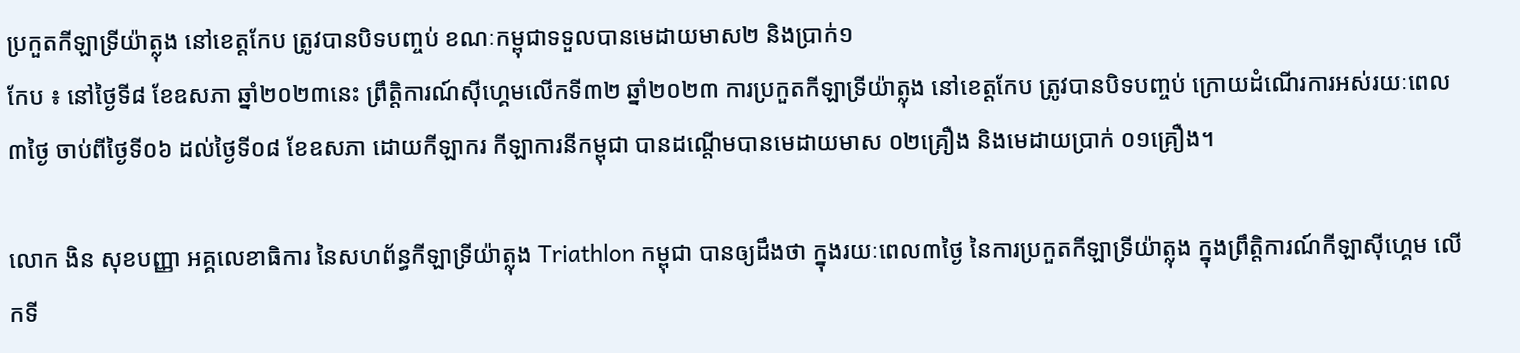ប្រកួតកីឡាទ្រីយ៉ាត្លុង នៅខេត្តកែប ត្រូវបានបិទបញ្ចប់ ខណៈកម្ពុជាទទួលបានមេដាយមាស២ និងប្រាក់១
កែប ៖ នៅថ្ងៃទី៨ ខែឧសភា ឆ្នាំ២០២៣នេះ ព្រឹត្តិការណ៍ស៊ីហ្គេមលើកទី៣២ ឆ្នាំ២០២៣ ការប្រកួតកីឡាទ្រីយ៉ាត្លុង នៅខេត្តកែប ត្រូវបានបិទបញ្ចប់ ក្រោយដំណើរការអស់រយៈពេល៣ថ្ងៃ ចាប់ពីថ្ងៃទី០៦ ដល់ថ្ងៃទី០៨ ខែឧសភា ដោយកីឡាករ កីឡាការនីកម្ពុជា បានដណ្តើមបានមេដាយមាស ០២គ្រឿង និងមេដាយប្រាក់ ០១គ្រឿង។

លោក ងិន សុខបញ្ញា អគ្គលេខាធិការ នៃសហព័ន្ធកីឡាទ្រីយ៉ាត្លុង Triathlon កម្ពុជា បានឲ្យដឹងថា ក្នុងរយៈពេល៣ថ្ងៃ នៃការប្រកួតកីឡាទ្រីយ៉ាត្លុង ក្នុងព្រឹត្តិការណ៍កីឡាស៊ីហ្គេម លើកទី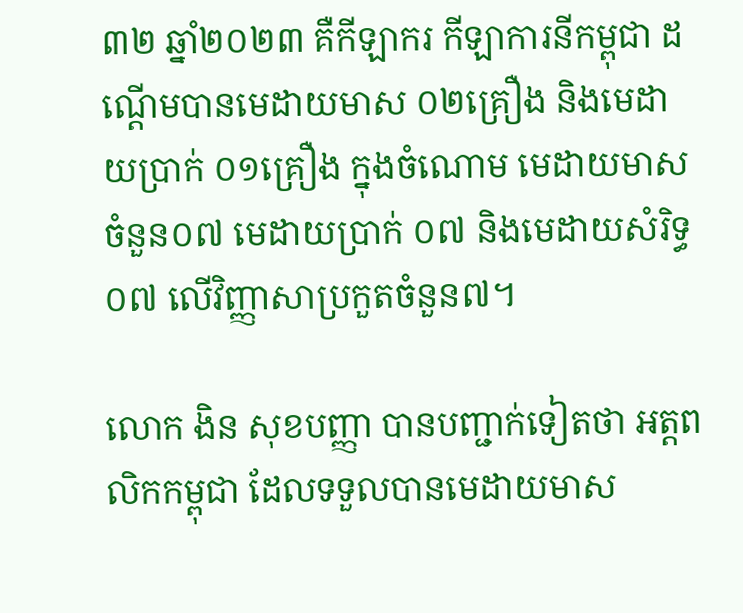៣២ ឆ្នាំ២០២៣ គឺកីឡាករ កីឡាការនីកម្ពុជា ដណ្តើមបានមេដាយមាស ០២គ្រឿង និងមេដាយប្រាក់ ០១គ្រឿង ក្នុងចំណោម មេដាយមាស ចំនួន០៧ មេដាយប្រាក់ ០៧ និងមេដាយសំរិទ្ធ០៧ លើវិញ្ញាសាប្រកួតចំនួន៧។

លោក ងិន សុខបញ្ញា បានបញ្ជាក់ទៀតថា អត្តពលិកកម្ពុជា ដែលទទួលបានមេដាយមាស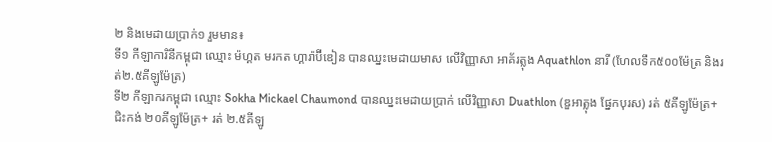២ និងមេដាយប្រាក់១ រួមមាន៖
ទី១ កីឡាការិនីកម្ពុជា ឈ្មោះ ម៉ហ្គត មរកត ហ្គារ៉ាប៊ីឌៀន បានឈ្នះមេដាយមាស លើវិញ្ញាសា អាគ័រត្លុង Aquathlon នារី (ហែលទឹក៥០០ម៉ែត្រ និងរត់២.៥គីឡូម៉ែត្រ)
ទី២ កីឡាករកម្ពុជា ឈ្មោះ Sokha Mickael Chaumond បានឈ្នះមេដាយប្រាក់ លើវិញ្ញាសា Duathlon (ឌួអាត្លុង ផ្នែកបុរស) រត់ ៥គីឡូម៉ែត្រ+ជិះកង់ ២០គីឡូម៉ែត្រ+ រត់ ២.៥គីឡូ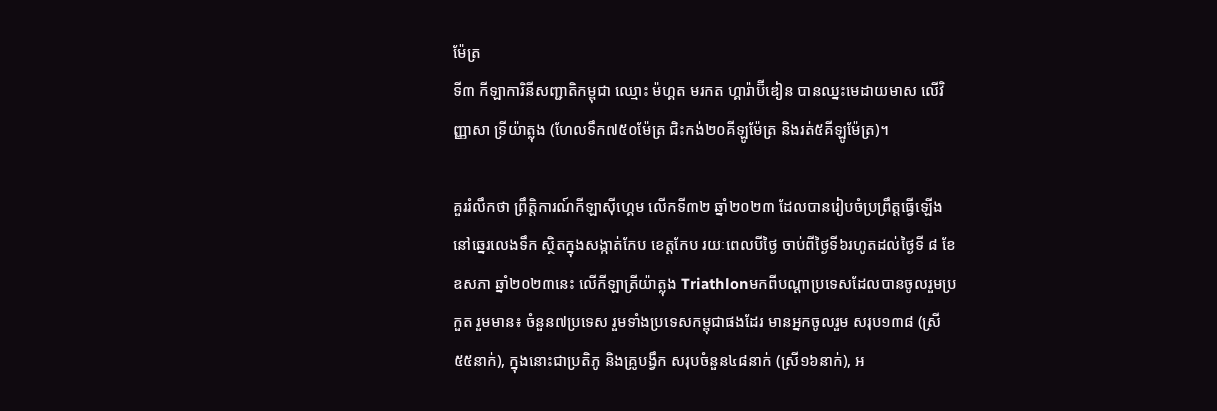ម៉ែត្រ
ទី៣ កីឡាការិនីសញ្ជាតិកម្ពុជា ឈ្មោះ ម៉ហ្គត មរកត ហ្គារ៉ាប៊ីឌៀន បានឈ្នះមេដាយមាស លើវិញ្ញាសា ទ្រីយ៉ាត្លុង (ហែលទឹក៧៥០ម៉ែត្រ ជិះកង់២០គីឡូម៉ែត្រ និងរត់៥គីឡូម៉ែត្រ)។

គួររំលឹកថា ព្រឹត្តិការណ៍កីឡាស៊ីហ្គេម លើកទី៣២ ឆ្នាំ២០២៣ ដែលបានរៀបចំប្រព្រឹត្តធ្វើឡើង នៅឆ្នេរលេងទឹក ស្ថិតក្នុងសង្កាត់កែប ខេត្តកែប រយៈពេលបីថ្ងៃ ចាប់ពីថ្ងៃទី៦រហូតដល់ថ្ងៃទី ៨ ខែឧសភា ឆ្នាំ២០២៣នេះ លើកីឡាត្រីយ៉ាត្លុង Triathlonមកពីបណ្ដាប្រទេសដែលបានចូលរួមប្រកួត រួមមាន៖ ចំនួន៧ប្រទេស រួមទាំងប្រទេសកម្ពុជាផងដែរ មានអ្នកចូលរួម សរុប១៣៨ (ស្រី ៥៥នាក់), ក្នុងនោះជាប្រតិភូ និងគ្រូបង្វឹក សរុបចំនួន៤៨នាក់ (ស្រី១៦នាក់), អ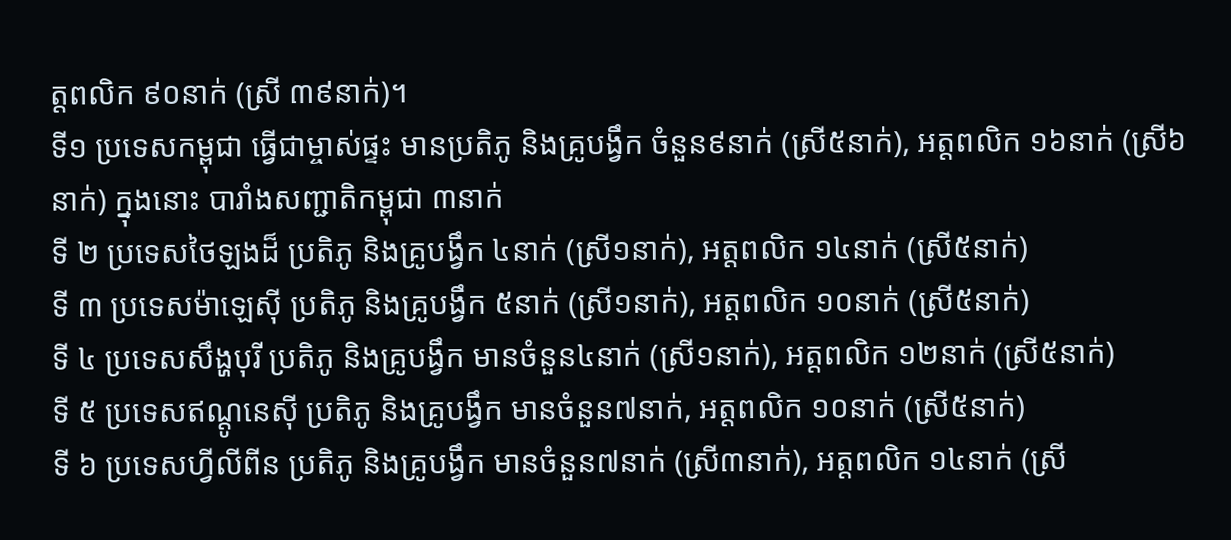ត្តពលិក ៩០នាក់ (ស្រី ៣៩នាក់)។
ទី១ ប្រទេសកម្ពុជា ធ្វើជាម្ចាស់ផ្ទះ មានប្រតិភូ និងគ្រូបង្វឹក ចំនួន៩នាក់ (ស្រី៥នាក់), អត្តពលិក ១៦នាក់ (ស្រី៦នាក់) ក្នុងនោះ បារាំងសញ្ជាតិកម្ពុជា ៣នាក់
ទី ២ ប្រទេសថៃឡងដ៏ ប្រតិភូ និងគ្រូបង្វឹក ៤នាក់ (ស្រី១នាក់), អត្តពលិក ១៤នាក់ (ស្រី៥នាក់)
ទី ៣ ប្រទេសម៉ាឡេស៊ី ប្រតិភូ និងគ្រូបង្វឹក ៥នាក់ (ស្រី១នាក់), អត្តពលិក ១០នាក់ (ស្រី៥នាក់)
ទី ៤ ប្រទេសសឹង្ហបុរី ប្រតិភូ និងគ្រូបង្វឹក មានចំនួន៤នាក់ (ស្រី១នាក់), អត្តពលិក ១២នាក់ (ស្រី៥នាក់)
ទី ៥ ប្រទេសឥណ្តូនេសុី ប្រតិភូ និងគ្រូបង្វឹក មានចំនួន៧នាក់, អត្តពលិក ១០នាក់ (ស្រី៥នាក់)
ទី ៦ ប្រទេសហ្វីលីពីន ប្រតិភូ និងគ្រូបង្វឹក មានចំនួន៧នាក់ (ស្រី៣នាក់), អត្តពលិក ១៤នាក់ (ស្រី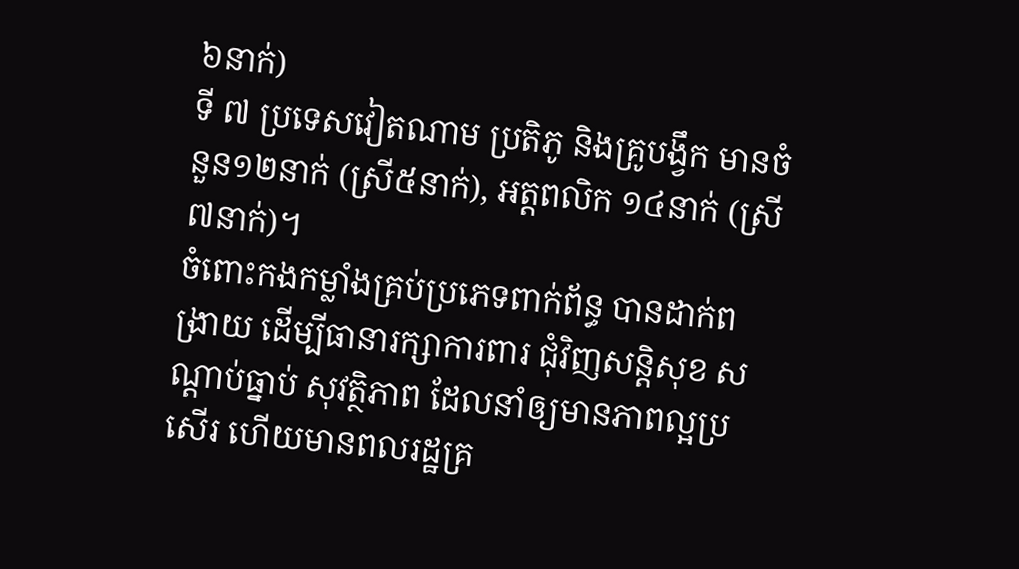៦នាក់)
ទី ៧ ប្រទេសវៀតណាម ប្រតិភូ និងគ្រូបង្វឹក មានចំនួន១២នាក់ (ស្រី៥នាក់), អត្តពលិក ១៤នាក់ (ស្រី៧នាក់)។
ចំពោះកងកម្លាំងគ្រប់ប្រភេទពាក់ព័ន្ធ បានដាក់ពង្រាយ ដើម្បីធានារក្សាការពារ ជុំវិញសន្តិសុខ សណ្ដាប់ធ្នាប់ សុវត្ថិភាព ដែលនាំឲ្យមានភាពល្អប្រសើរ ហើយមានពលរដ្ឋគ្រ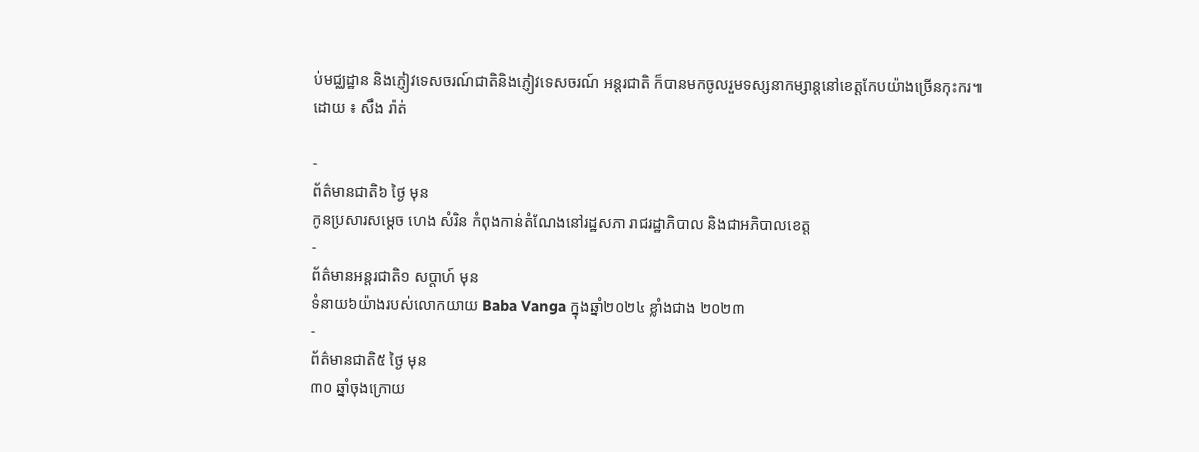ប់មជ្ឈដ្ឋាន និងភ្ញៀវទេសចរណ៍ជាតិនិងភ្ញៀវទេសចរណ៍ អន្តរជាតិ ក៏បានមកចូលរួមទស្សនាកម្សាន្តនៅខេត្តកែបយ៉ាងច្រើនកុះករ៕
ដោយ ៖ សឹង រ៉ាត់

-
ព័ត៌មានជាតិ៦ ថ្ងៃ មុន
កូនប្រសារសម្ដេច ហេង សំរិន កំពុងកាន់តំណែងនៅរដ្ឋសភា រាជរដ្ឋាភិបាល និងជាអភិបាលខេត្ត
-
ព័ត៌មានអន្ដរជាតិ១ សប្តាហ៍ មុន
ទំនាយ៦យ៉ាងរបស់លោកយាយ Baba Vanga ក្នុងឆ្នាំ២០២៤ ខ្លាំងជាង ២០២៣
-
ព័ត៌មានជាតិ៥ ថ្ងៃ មុន
៣០ ឆ្នាំចុងក្រោយ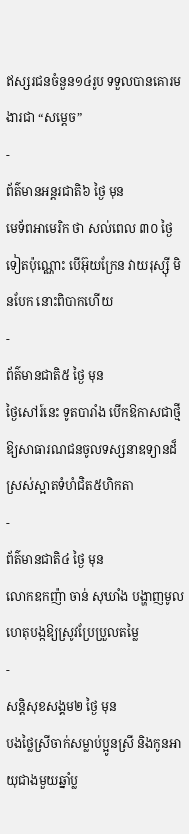ឥស្សរជនចំនួន១៤រូប ទទួលបានគោរមងារជា “សម្ដេច”
-
ព័ត៌មានអន្ដរជាតិ៦ ថ្ងៃ មុន
មេទ័ពអាមេរិក ថា សល់ពេល ៣០ ថ្ងៃទៀតប៉ុណ្ណោះ បើអ៊ុយក្រែន វាយរុស្ស៊ី មិនបែក នោះពិបាកហើយ
-
ព័ត៌មានជាតិ៥ ថ្ងៃ មុន
ថ្ងៃសៅរ៍នេះ ទូតបារាំង បើកឱកាសជាថ្មី ឱ្យសាធារណជនចូលទស្សនាឧទ្យានដ៏ស្រស់ស្អាតទំហំជិត៥ហិកតា
-
ព័ត៌មានជាតិ៤ ថ្ងៃ មុន
លោកឧកញ៉ា ចាន់ សុឃាំង បង្ហាញមូលហេតុបង្កឱ្យស្រូវប្រែប្រួលតម្លៃ
-
សន្តិសុខសង្គម២ ថ្ងៃ មុន
បងថ្លៃស្រីចាក់សម្លាប់ប្អូនស្រី និងកូនអាយុជាងមួយឆ្នាំប្ល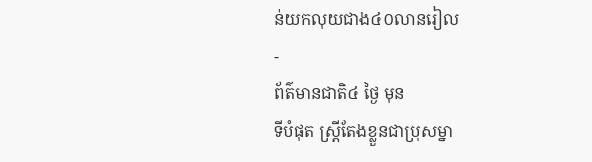ន់យកលុយជាង៤០លានរៀល
-
ព័ត៌មានជាតិ៤ ថ្ងៃ មុន
ទីបំផុត ស្រ្តីតែងខ្លួនជាប្រុសម្នា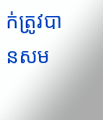ក់ត្រូវបានសម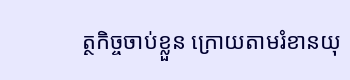ត្ថកិច្ចចាប់ខ្លួន ក្រោយតាមរំខានយុ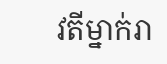វតីម្នាក់រា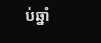ប់ឆ្នាំ